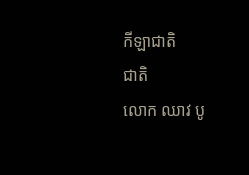កីឡាជាតិ
ជាតិ
លោក ឈាវ បូ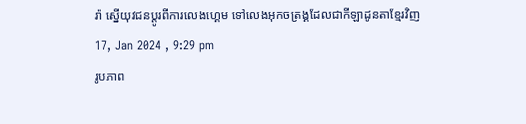រ៉ា ស្នើយុវជនប្តូរពីការលេងហ្គេម ទៅលេងអុកចត្រង្គដែលជាកីឡាដូនតាខ្មែរវិញ
17, Jan 2024 , 9:29 pm
រូបភាព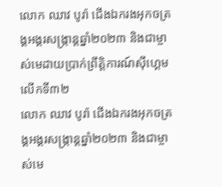លោក ឈាវ បូរ៉ា ជើងឯករងអុកចត្រង្គអង្គរសង្ក្រាន្ដឆ្នាំ២០២៣ និងជាម្ចាស់មេដាយប្រាក់ព្រឹត្តិការណ៍ស៊ីហ្គេម លើកទី៣២
លោក ឈាវ បូរ៉ា ជើងឯករងអុកចត្រង្គអង្គរសង្ក្រាន្ដឆ្នាំ២០២៣ និងជាម្ចាស់មេ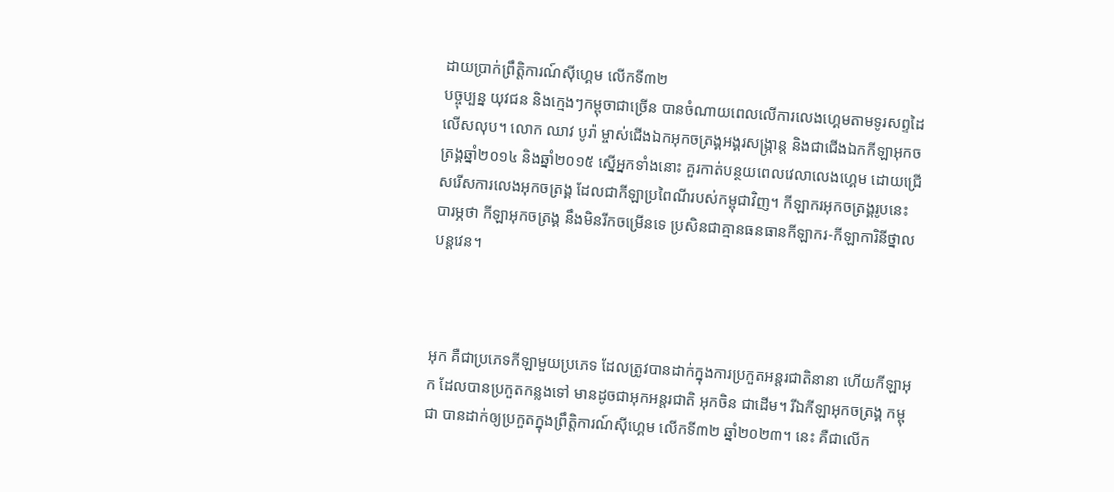ដាយប្រាក់ព្រឹត្តិការណ៍ស៊ីហ្គេម លើកទី៣២
បច្ចុប្បន្ន យុវជន និងក្មេងៗកម្ពុចាជាច្រើន បានចំណាយពេលលើការលេងហ្គេមតាមទូរសព្ទដៃលើសលុប។ លោក ឈាវ បូរ៉ា ម្ចាស់ជើងឯកអុកចត្រង្គអង្គរសង្ក្រាន្ដ និងជាជើងឯកកីឡាអុកចត្រង្គឆ្នាំ២០១៤ និងឆ្នាំ២០១៥ ស្នើអ្នកទាំងនោះ គួរកាត់បន្ថយពេលវេលាលេងហ្គេម ដោយជ្រើសរើសការលេងអុកចត្រង្គ ដែលជាកីឡាប្រពៃណីរបស់កម្ពុជាវិញ។ កីឡាករអុកចត្រង្គរូបនេះ បារម្ភថា កីឡាអុកចត្រង្គ នឹងមិនរីកចម្រើនទេ ប្រសិនជាគ្មានធនធានកីឡាករ-កីឡាការិនីថ្នាលបន្ដវេន។



អុក គឺជាប្រភេទកីឡាមួយប្រភេទ ដែលត្រូវបានដាក់ក្នុងការប្រកួតអន្ដរជាតិនានា ហើយកីឡាអុក ដែលបានប្រកួតកន្លងទៅ មានដូចជាអុកអន្ដរជាតិ អុកចិន ជាដើម។ រីឯកីឡាអុកចត្រង្គ កម្ពុជា បានដាក់ឲ្យប្រកួតក្នុងព្រឹត្តិការណ៍ស៊ីហ្គេម លើកទី៣២ ឆ្នាំ២០២៣។ នេះ គឺជាលើក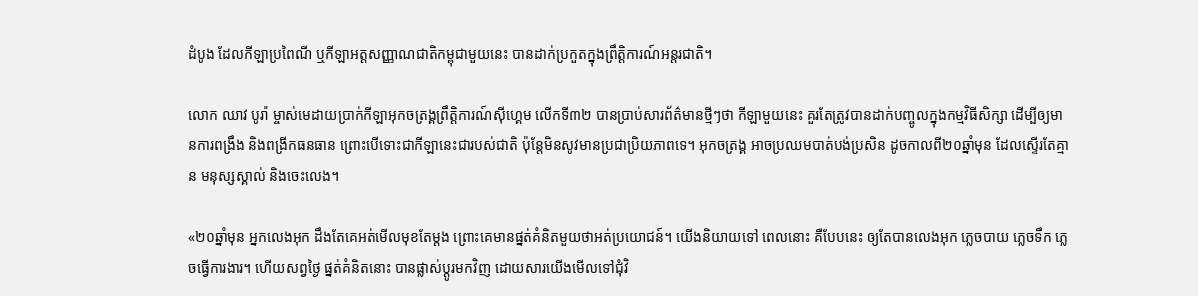ដំបូង ដែលកីឡាប្រពៃណី ឬកីឡាអត្ដសញ្ញាណជាតិកម្ពុជាមួយនេះ បានដាក់ប្រកួតក្នុងព្រឹត្តិការណ៍អន្ដរជាតិ។

លោក ឈាវ បូរ៉ា ម្ចាស់មេដាយប្រាក់កីឡាអុកចត្រង្គព្រឹត្តិការណ៍ស៊ីហ្គេម លើកទី៣២ បានប្រាប់សារព័ត៌មានថ្មីៗថា កីឡាមួយនេះ គួរតែត្រូវបានដាក់បញ្ចូលក្នុងកម្មវិធីសិក្សា ដើម្បីឲ្យមានការពង្រឹង និងពង្រីកធនធាន ព្រោះបើទោះជាកីឡានេះជារបស់ជាតិ ប៉ុន្ដែមិនសូវមានប្រជាប្រិយភាពទេ។ អុកចត្រង្គ អាចប្រឈមបាត់បង់ប្រសិន ដូចកាលពី២០ឆ្នាំមុន ដែលស្ទើរតែគ្មាន មនុស្សស្គាល់ និងចេះលេង។

«២០ឆ្នាំមុន អ្នកលេងអុក ដឹងតែគេអត់មើលមុខតែម្ដង ព្រោះគេមានផ្នត់គំនិតមួយថាអត់ប្រយោជន៍។ យើងនិយាយទៅ ពេលនោះ គឺបែបនេះ ឲ្យតែបានលេងអុក ភ្លេចបាយ ភ្លេចទឹក ភ្លេចធ្វើការងារ។ ហើយសព្វថ្ងៃ ផ្នត់គំនិតនោះ បានផ្លាស់ប្ដូរមកវិញ ដោយសារយើងមើលទៅជុំវិ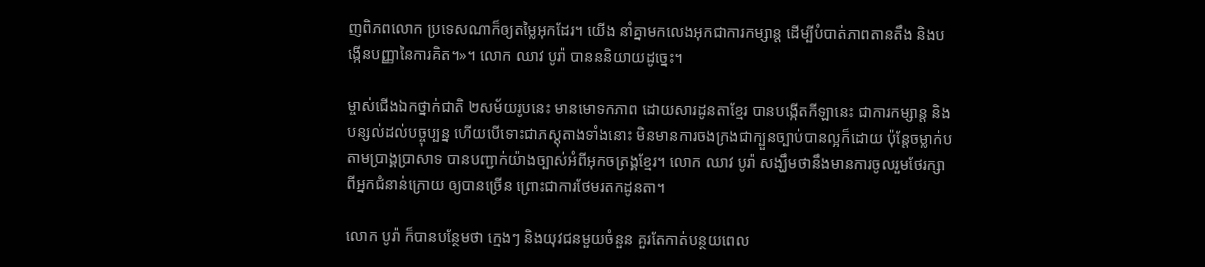ញពិភពលោក ប្រទេសណាក៏ឲ្យតម្លៃអុកដែរ។ យើង នាំគ្នាមកលេងអុកជាការកម្សាន្ដ ដើម្បីបំបាត់ភាពតានតឹង និងបង្កើនបញ្ញានៃការគិត។»។ លោក ឈាវ បូរ៉ា បានននិយាយដូច្នេះ។

ម្ចាស់ជើងឯកថ្នាក់ជាតិ ២សម័យរូបនេះ មានមោទកភាព ដោយសារដូនតាខ្មែរ បានបង្កើតកីឡានេះ ជាការកម្សាន្ដ និងបន្សល់ដល់បច្ចុប្បន្ន ហើយបើទោះជាភស្ដុតាងទាំងនោះ មិនមានការចងក្រងជាក្បួនច្បាប់បានល្អក៏ដោយ ប៉ុន្ដែចម្លាក់បតាមប្រាង្គប្រាសាទ បានបញ្ជាក់យ៉ាងច្បាស់អំពីអុកចត្រង្គខ្មែរ។ លោក ឈាវ បូរ៉ា សង្ឃឹមថានឹងមានការចូលរួមថែរក្សាពីអ្នកជំនាន់ក្រោយ ឲ្យបានច្រើន ព្រោះជាការថែមរតកដូនតា។

លោក បូរ៉ា ក៏បានបន្ថែមថា ក្មេងៗ និងយុវជនមួយចំនួន គួរតែកាត់បន្ថយពេល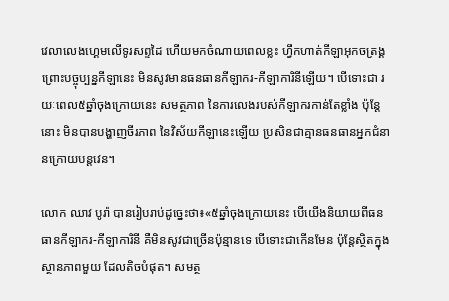វេលាលេងហ្គេមលើទូរសព្ទដៃ ហើយមកចំណាយពេលខ្លះ ហ្វឹកហាត់កីឡាអុកចត្រង្គ ព្រោះបច្ចុប្បន្នកីឡានេះ មិនសូវមានធនធានកីឡាករ-កីឡាការិនីឡើយ។ បើទោះជា រយៈពេល៥ឆ្នាំចុងក្រោយនេះ សមត្ថភាព នៃការលេងរបស់កីឡាករកាន់តែខ្លាំង ប៉ុន្ដែនោះ មិនបានបង្ហាញចីរភាព នៃវិស័យកីឡានេះឡើយ ប្រសិនជាគ្មានធនធានអ្នកជំនានក្រោយបន្ដវេន។

លោក ឈាវ បូរ៉ា បានរៀបរាប់ដូច្នេះថា៖«៥ឆ្នាំចុងក្រោយនេះ បើយើងនិយាយពីធនធានកីឡាករ-កីឡាការិនី គឺមិនសូវជាច្រើនប៉ុន្មានទេ បើទោះជាកើនមែន ប៉ុន្ដែស្ថិតក្នុងស្ថានភាពមួយ ដែលតិចបំផុត។ សមត្ថ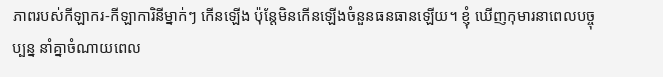ភាពរបស់កីឡាករ-កីឡាការិនីម្នាក់ៗ កើនឡើង ប៉ុន្ដែមិនកើនឡើងចំនួនធនធានឡើយ។ ខ្ញុំ ឃើញកុមារនាពេលបច្ចុប្បន្ន នាំគ្នាចំណាយពេល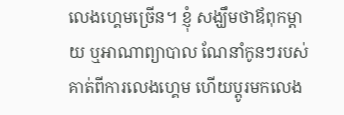លេងហ្គេមច្រើន។ ខ្ញុំ សង្ឃឹមថាឪពុកម្ដាយ ឬអាណាព្យាបាល ណែនាំកូនៗរបស់គាត់ពីការលេងហ្គេម ហើយប្តូរមកលេង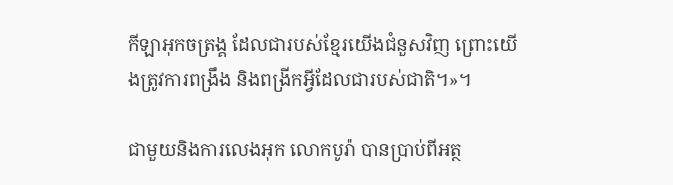កីឡាអុកចត្រង្គ ដែលជារបស់ខ្មែរយើងជំនួសវិញ ព្រោះយើងត្រូវការពង្រឹង និងពង្រីកអ្វីដែលជារបស់ជាតិ។»។

ជាមួយនិងការលេងអុក លោកបូរ៉ា បានប្រាប់ពីអត្ថ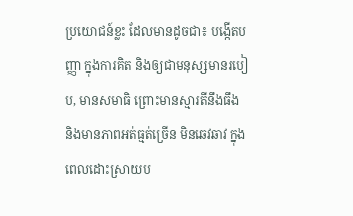ប្រយោជន៍ខ្លះ ដែលមានដូចជា៖ បង្កើតបញ្ញា ក្នុងការគិត និងឲ្យជាមនុស្សមានរបៀប, មានសមាធិ ព្រោះមានស្មារតីនឹងធឹង និងមានភាពអត់ធ្មត់ច្រើន មិនឆេវឆាវ ក្នុងពេលដោះស្រាយប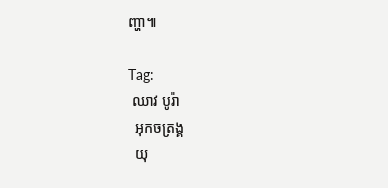ញ្ហា៕

Tag:
 ឈាវ បូរ៉ា
  អុកចត្រង្គ
  យុ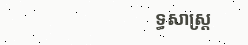ទ្ធសាស្ដ្រ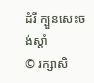ដំរី ក្បួនសេះចង់ស្ដាំ
© រក្សាសិ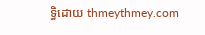ទ្ធិដោយ thmeythmey.com